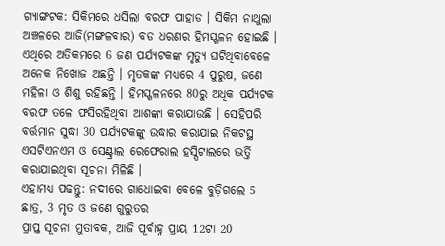ଗ୍ୟାଙ୍ଗଟକ: ସିକିମରେ ଧସିଲା ବରଫ ପାହାଡ । ସିକିମ ନାଥୁଲା ଅଞ୍ଚଳରେ ଆଜି(ମଙ୍ଗଳବାର) ବଡ ଧରଣର ହିମସ୍ଖଳନ ହୋଇଛି । ଏଥିରେ ଅତିକମରେ 6 ଜଣ ପର୍ଯ୍ୟଟକଙ୍କ ମୃତ୍ୟୁ ଘଟିଥିବାବେଳେ ଅନେକ ନିଖୋଜ ଅଛନ୍ତି । ମୃତକଙ୍କ ମଧ୍ୟରେ 4 ପୁରୁଷ, ଜଣେ ମହିଳା ଓ ଶିଶୁ ରହିଛନ୍ତି । ହିମସ୍ଖଳନରେ 80ରୁ ଅଧିକ ପର୍ଯ୍ୟଟକ ବରଫ ତଳେ ଫସିରହିଥିବା ଆଶଙ୍କା କରାଯାଉଛି । ସେହିପରି ବର୍ତ୍ତମାନ ସୁଦ୍ଧା 30 ପର୍ଯ୍ୟଟକଙ୍କୁ ଉଦ୍ଧାର କରାଯାଇ ନିକଟସ୍ଥ ଏସଟିଏନଏମ ଓ ସେଣ୍ଟ୍ରାଲ ରେଫେରାଲ ହସ୍ପିଟାଲରେ ଭର୍ତ୍ତି କରାଯାଇଥିବା ସୂଚନା ମିଳିଛି ।
ଏହାମଧ୍ୟ ପଢନ୍ତୁ: ନଦୀରେ ଗାଧୋଇବା ବେଳେ ବୁଡ଼ିଗଲେ 5 ଛାତ୍ର, 3 ମୃତ ଓ ଜଣେ ଗୁରୁତର
ପ୍ରାପ୍ତ ସୂଚନା ମୁତାବକ, ଆଜି ପୂର୍ବାହ୍ନ ପ୍ରାୟ 12ଟା 20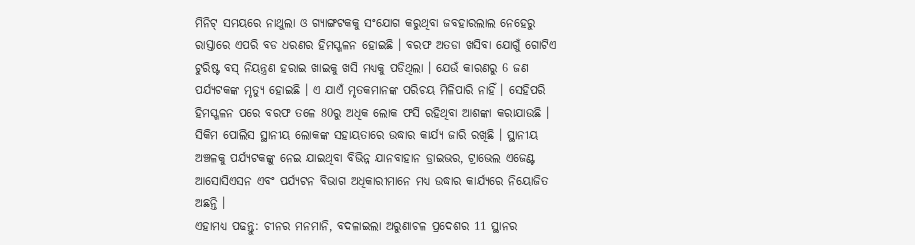ମିନିଟ୍ ସମୟରେ ନାଥୁଲା ଓ ଗ୍ୟାଙ୍ଗଟକକୁ ସଂଯୋଗ କରୁଥିବା ଜବହାରଲାଲ ନେହେରୁ ରାସ୍ତାରେ ଏପରି ବଡ ଧରଣର ହିମସ୍ଖଳନ ହୋଇଛି । ବରଫ ଅତଡା ଖସିବା ଯୋଗୁଁ ଗୋଟିଏ ଟୁରିଷ୍ଟ ବସ୍ ନିୟନ୍ତ୍ରଣ ହରାଇ ଖାଇକୁ ଖସି ମଧ୍ୟକୁ ପଡିଥିଲା । ଯେଉଁ କାରଣରୁ 6 ଜଣ ପର୍ଯ୍ୟଟକଙ୍କ ମୃତ୍ୟୁ ହୋଇଛି । ଏ ଯାଏଁ ମୃତକମାନଙ୍କ ପରିଚୟ ମିଳିପାରି ନାହିଁ । ସେହିପରି ହିମସ୍ଖଳନ ପରେ ବରଫ ତଳେ 80ରୁ ଅଧିକ ଲୋକ ଫସି ରହିଥିବା ଆଶଙ୍କା କରାଯାଉଛି । ସିକିମ ପୋଲିସ ସ୍ଥାନୀୟ ଲୋକଙ୍କ ସହାୟତାରେ ଉଦ୍ଧାର କାର୍ଯ୍ୟ ଜାରି ରଖିଛି । ସ୍ଥାନୀୟ ଅଞ୍ଚଳକୁ ପର୍ଯ୍ୟଟକଙ୍କୁ ନେଇ ଯାଇଥିବା ବିଭିନ୍ନ ଯାନବାହାନ ଡ୍ରାଇଭର, ଟ୍ରାଭେଲ ଏଜେଣ୍ଟ ଆସୋସିଏସନ ଏବଂ ପର୍ଯ୍ୟଟନ ବିଭାଗ ଅଧିକାରୀମାନେ ମଧ୍ୟ ଉଦ୍ଧାର କାର୍ଯ୍ୟରେ ନିୟୋଜିତ ଅଛନ୍ତି ।
ଏହାମଧ୍ୟ ପଢନ୍ତୁ: ଚୀନର ମନମାନି, ବଦଳାଇଲା ଅରୁଣାଚଳ ପ୍ରଦେଶର 11 ସ୍ଥାନର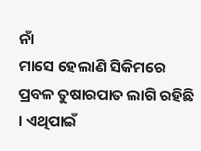ନାଁ
ମାସେ ହେଲାଣି ସିକିମରେ ପ୍ରବଳ ତୁଷାରପାତ ଲାଗି ରହିଛି । ଏଥିପାଇଁ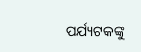ପର୍ଯ୍ୟଟକଙ୍କୁ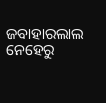ଜବାହାରଲାଲ ନେହେରୁ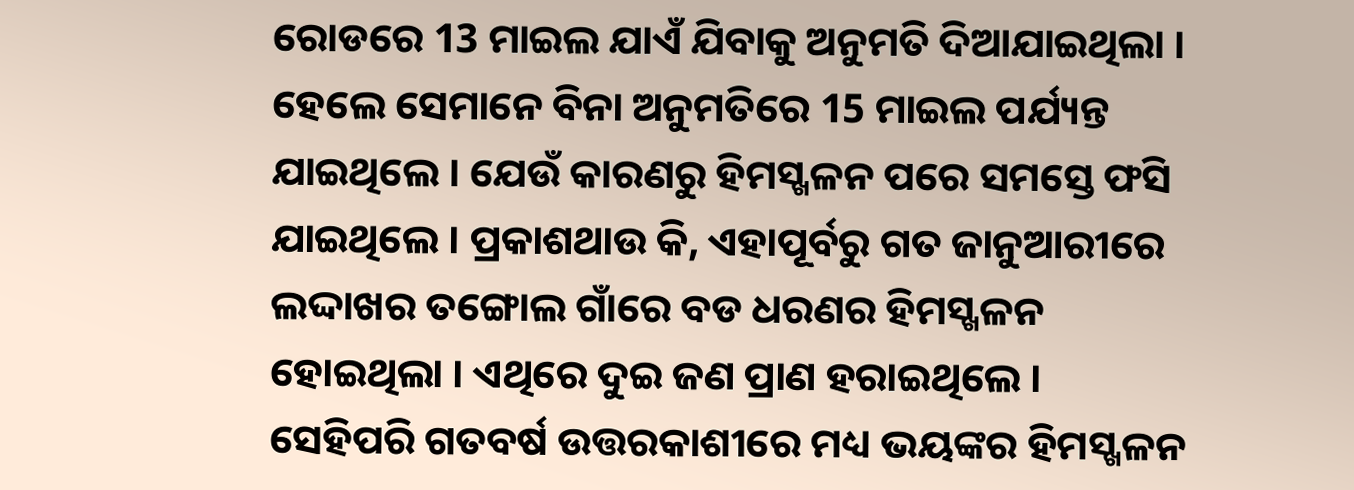ରୋଡରେ 13 ମାଇଲ ଯାଏଁ ଯିବାକୁ ଅନୁମତି ଦିଆଯାଇଥିଲା । ହେଲେ ସେମାନେ ବିନା ଅନୁମତିରେ 15 ମାଇଲ ପର୍ଯ୍ୟନ୍ତ ଯାଇଥିଲେ । ଯେଉଁ କାରଣରୁ ହିମସ୍ଖଳନ ପରେ ସମସ୍ତେ ଫସି ଯାଇଥିଲେ । ପ୍ରକାଶଥାଉ କି, ଏହାପୂର୍ବରୁ ଗତ ଜାନୁଆରୀରେ ଲଦ୍ଦାଖର ତଙ୍ଗୋଲ ଗାଁରେ ବଡ ଧରଣର ହିମସ୍ଖଳନ ହୋଇଥିଲା । ଏଥିରେ ଦୁଇ ଜଣ ପ୍ରାଣ ହରାଇଥିଲେ । ସେହିପରି ଗତବର୍ଷ ଉତ୍ତରକାଶୀରେ ମଧ୍ୟ ଭୟଙ୍କର ହିମସ୍ଖଳନ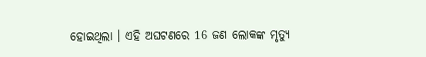ହୋଇଥିଲା । ଏହି ଅଘଟଣରେ 16 ଜଣ ଲୋକଙ୍କ ମୃତ୍ୟୁ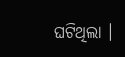ଘଟିଥିଲା ।